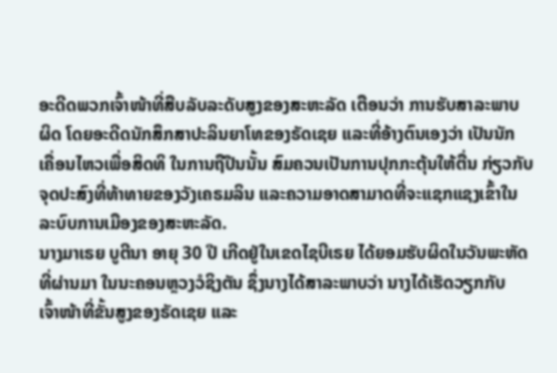ອະດີດພວກເຈົ້າໜ້າທີ່ສືບລັບລະດັບສູງຂອງສະຫະລັດ ເຕືອນວ່າ ການຮັບສາລະພາບ
ຜິດ ໂດຍອະດີດນັກສຶກສາປະລິນຍາໂທຂອງຣັດເຊຍ ແລະທີ່ອ້າງຕົນເອງວ່າ ເປັນນັກ
ເຄື່ອນໄຫວເພື່ອສິດທິ ໃນການຖືປືນນັ້ນ ສົມຄວນເປັນການປຸກກະຕຸ້ນໃຫ້ຕື່ນ ກ່ຽວກັບ
ຈຸດປະສົງທີ່ທ້າທາຍຂອງວັງເຄຣມລິນ ແລະຄວາມອາດສາມາດທີ່ຈະແຊກແຊງເຂົ້າໃນ
ລະບົບການເມືອງຂອງສະຫະລັດ.
ນາງມາເຣຍ ບູຕີນາ ອາຍຸ 30 ປີ ເກີດຢູ່ໃນເຂດໄຊບີເຣຍ ໄດ້ຍອມຮັບຜິດໃນວັນພະຫັດ
ທີ່ຜ່ານມາ ໃນນະຄອນຫຼວງວໍຊິງຕັນ ຊຶ່ງນາງໄດ້ສາລະພາບວ່າ ນາງໄດ້ເຮັດວຽກກັບ
ເຈົ້າໜ້າທີ່ຂັ້ນສູງຂອງຣັດເຊຍ ແລະ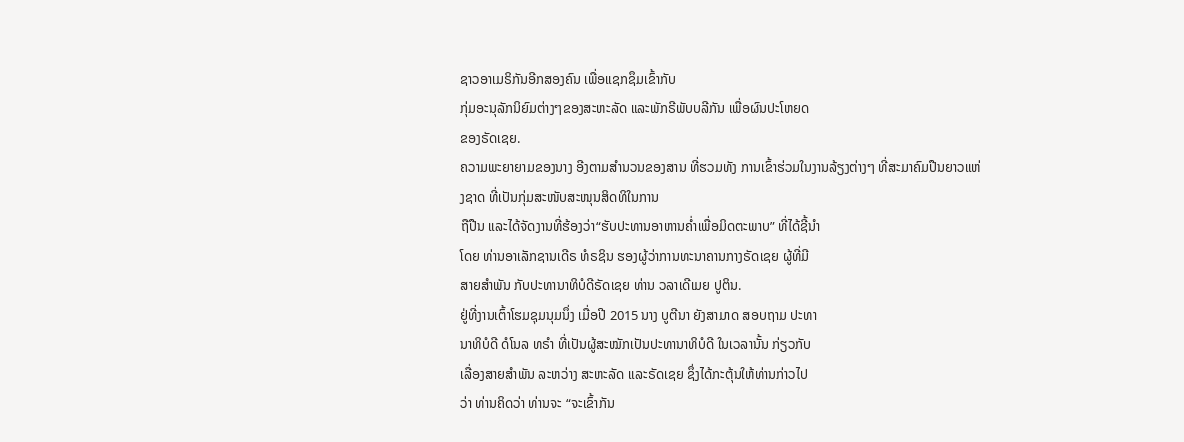ຊາວອາເມຣິກັນອີກສອງຄົນ ເພື່ອແຊກຊຶມເຂົ້າກັບ
ກຸ່ມອະນຸລັກນິຍົມຕ່າງໆຂອງສະຫະລັດ ແລະພັກຣີພັບບລີກັນ ເພື່ອຜົນປະໂຫຍດ
ຂອງຣັດເຊຍ.
ຄວາມພະຍາຍາມຂອງນາງ ອີງຕາມສຳນວນຂອງສານ ທີ່ຮວມທັງ ການເຂົ້າຮ່ວມໃນງານລ້ຽງຕ່າງໆ ທີ່ສະມາຄົມປືນຍາວແຫ່ງຊາດ ທີ່ເປັນກຸ່ມສະໜັບສະໜຸນສິດທິໃນການ
ຖືປືນ ແລະໄດ້ຈັດງານທີ່ຮ້ອງວ່າ“ຮັບປະທານອາຫານຄ່ຳເພື່ອມິດຕະພາບ” ທີ່ໄດ້ຊີ້ນຳ
ໂດຍ ທ່ານອາເລັກຊານເດີຣ ທໍຣຊິນ ຮອງຜູ້ວ່າການທະນາຄານກາງຣັດເຊຍ ຜູ້ທີ່ມີ
ສາຍສຳພັນ ກັບປະທານາທິບໍດີຣັດເຊຍ ທ່ານ ວລາເດີເມຍ ປູຕິນ.
ຢູ່ທີ່ງານເຕົ້າໂຮມຊຸມນຸມນຶ່ງ ເມື່ອປີ 2015 ນາງ ບູຕີນາ ຍັງສາມາດ ສອບຖາມ ປະທາ
ນາທິບໍດີ ດໍໂນລ ທຣຳ ທີ່ເປັນຜູ້ສະໝັກເປັນປະທານາທິບໍດີ ໃນເວລານັ້ນ ກ່ຽວກັບ
ເລື່ອງສາຍສຳພັນ ລະຫວ່າງ ສະຫະລັດ ແລະຣັດເຊຍ ຊຶ່ງໄດ້ກະຕຸ້ນໃຫ້ທ່ານກ່າວໄປ
ວ່າ ທ່ານຄິດວ່າ ທ່ານຈະ “ຈະເຂົ້າກັນ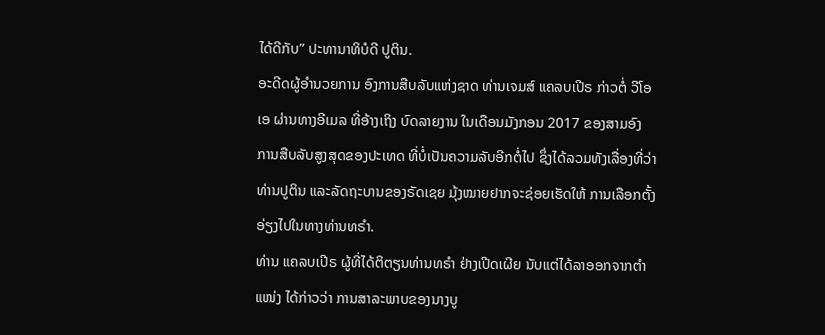ໄດ້ດີກັບ” ປະທານາທິບໍດີ ປູຕິນ.
ອະດີດຜູ້ອຳນວຍການ ອົງການສືບລັບແຫ່ງຊາດ ທ່ານເຈມສ໌ ແຄລບເປີຣ ກ່າວຕໍ່ ວີໂອ
ເອ ຜ່ານທາງອີເມລ ທີ່ອ້າງເຖິງ ບົດລາຍງານ ໃນເດືອນມັງກອນ 2017 ຂອງສາມອົງ
ການສືບລັບສູງສຸດຂອງປະເທດ ທີ່ບໍ່ເປັນຄວາມລັບອີກຕໍ່ໄປ ຊຶ່ງໄດ້ລວມທັງເລື່ອງທີ່ວ່າ
ທ່ານປູຕິນ ແລະລັດຖະບານຂອງຣັດເຊຍ ມຸ້ງໝາຍຢາກຈະຊ່ອຍເຮັດໃຫ້ ການເລືອກຕັ້ງ
ອ່ຽງໄປໃນທາງທ່ານທຣຳ.
ທ່ານ ແຄລບເປີຣ ຜູ້ທີ່ໄດ້ຕິຕຽນທ່ານທຣຳ ຢ່າງເປີດເຜີຍ ນັບແຕ່ໄດ້ລາອອກຈາກຕຳ
ແໜ່ງ ໄດ້ກ່າວວ່າ ການສາລະພາບຂອງນາງບູ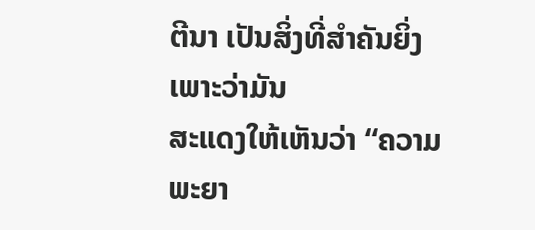ຕີນາ ເປັນສິ່ງທີ່ສຳຄັນຍິ່ງ ເພາະວ່າມັນ
ສະແດງໃຫ້ເຫັນວ່າ “ຄວາມພະຍາ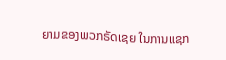ຍາມຂອງພວກຣັດເຊຍ ໃນການແຊກ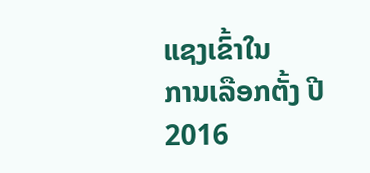ແຊງເຂົ້າໃນ
ການເລືອກຕັ້ງ ປີ 2016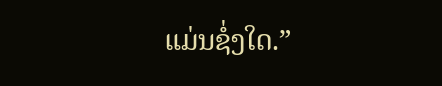ແມ່ນຊໍ່ງໃດ.”